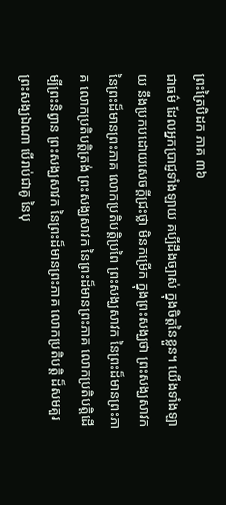ព្រះត្រៃបិដក ភាគ ៣៦
ជាធម៌ ដែលអ្នកប្រាជ្ញទាំងឡាយ គប្បីដឹងច្បាស់ ក្នុងចិត្តនៃខ្លួន។ យើងទាំងឡាយ នឹងប្រកបដោយសេចក្តីជ្រះថ្លា មិនកម្រើក ក្នុងព្រះសង្ឃថា ព្រះសង្ឃសាវក នៃព្រះដ៏មានព្រះភាគ លោកប្រតិបត្តិប្រពៃ ព្រះសង្ឃសាវក នៃព្រះដ៏មានព្រះភាគ លោកប្រតិបត្តិត្រង់ ព្រះសង្ឃសាវក នៃព្រះដ៏មានព្រះភាគ លោកប្រតិបត្តិដើម្បីព្រះនិព្វាន ព្រះសង្ឃសាវក នៃព្រះដ៏មានព្រះភាគ លោកប្រតិបត្តិ ដ៏សមគួរ ព្រះសង្ឃឯណា បើរាប់ជាគូ នៃបុ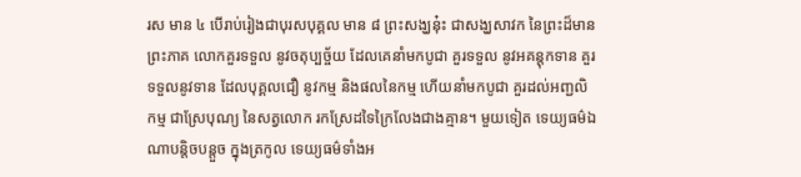រស មាន ៤ បើរាប់រៀងជាបុរសបុគ្គល មាន ៨ ព្រះសង្ឃនុ៎ះ ជាសង្ឃសាវក នៃព្រះដ៏មានព្រះភាគ លោកគួរទទួល នូវចតុប្បច្ច័យ ដែលគេនាំមកបូជា គួរទទួល នូវអគន្តុកទាន គួរទទួលនូវទាន ដែលបុគ្គលជឿ នូវកម្ម និងផលនៃកម្ម ហើយនាំមកបូជា គួរដល់អញ្ជលិកម្ម ជាស្រែបុណ្យ នៃសត្វលោក រកស្រែដទៃក្រៃលែងជាងគ្មាន។ មួយទៀត ទេយ្យធម៌ឯណាបន្តិចបន្តួច ក្នុងត្រកូល ទេយ្យធម៌ទាំងអ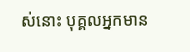ស់នោះ បុគ្គលអ្នកមាន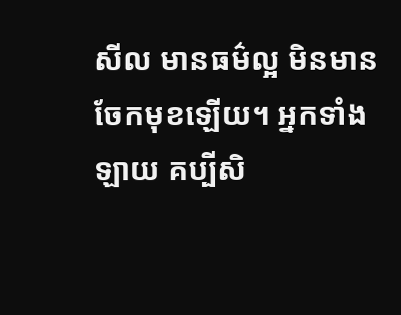សីល មានធម៌ល្អ មិនមានចែកមុខឡើយ។ អ្នកទាំងឡាយ គប្បីសិ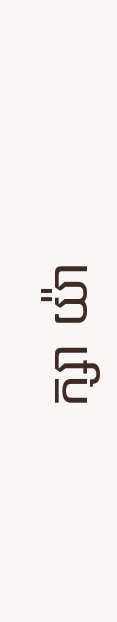ក្សា យ៉ា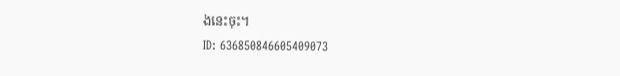ងនេះចុះ។
ID: 636850846605409073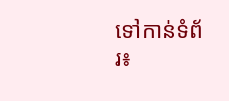ទៅកាន់ទំព័រ៖